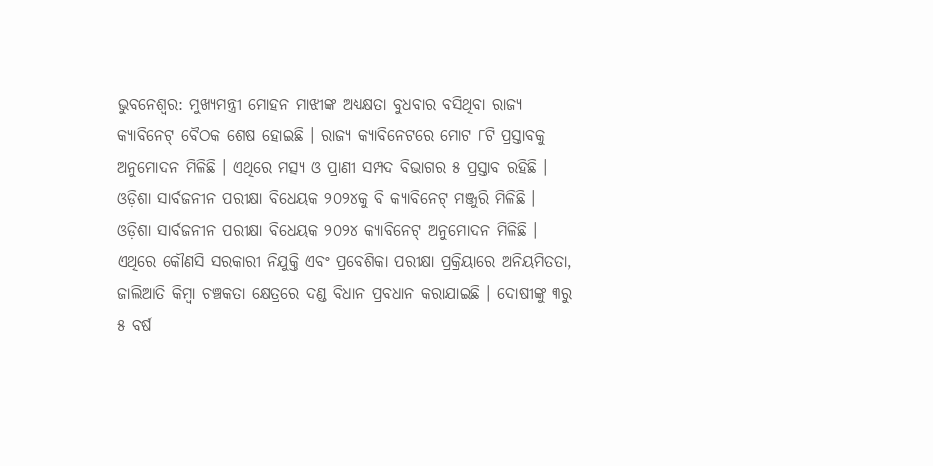ଭୁବନେଶ୍ୱର: ମୁଖ୍ୟମନ୍ତ୍ରୀ ମୋହନ ମାଝୀଙ୍କ ଅଧ୍ୟକ୍ଷତା ବୁଧବାର ବସିଥିବା ରାଜ୍ୟ କ୍ୟାବିନେଟ୍ ବୈଠକ ଶେଷ ହୋଇଛି । ରାଜ୍ୟ କ୍ୟାବିନେଟରେ ମୋଟ ୮ଟି ପ୍ରସ୍ତାବକୁ ଅନୁମୋଦନ ମିଳିଛି । ଏଥିରେ ମତ୍ସ୍ୟ ଓ ପ୍ରାଣୀ ସମ୍ପଦ ବିଭାଗର ୫ ପ୍ରସ୍ତାବ ରହିଛି । ଓଡ଼ିଶା ସାର୍ବଜନୀନ ପରୀକ୍ଷା ବିଧେୟକ ୨୦୨୪କୁ ବି କ୍ୟାବିନେଟ୍ ମଞ୍ଜୁରି ମିଳିଛି ।
ଓଡ଼ିଶା ସାର୍ବଜନୀନ ପରୀକ୍ଷା ବିଧେୟକ ୨୦୨୪ କ୍ୟାବିନେଟ୍ ଅନୁମୋଦନ ମିଳିଛି । ଏଥିରେ କୌଣସି ସରକାରୀ ନିଯୁକ୍ତି ଏବଂ ପ୍ରବେଶିକା ପରୀକ୍ଷା ପ୍ରକ୍ରିୟାରେ ଅନିୟମିତତା, ଜାଲିଆତି କିମ୍ବା ଚଞ୍ଚକତା କ୍ଷେତ୍ରରେ ଦଣ୍ଡ ବିଧାନ ପ୍ରବଧାନ କରାଯାଇଛି । ଦୋଷୀଙ୍କୁ ୩ରୁ ୫ ବର୍ଷ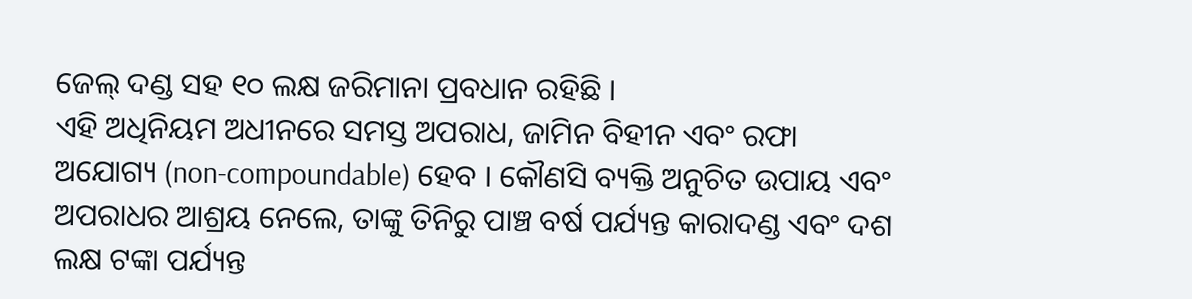ଜେଲ୍ ଦଣ୍ଡ ସହ ୧୦ ଲକ୍ଷ ଜରିମାନା ପ୍ରବଧାନ ରହିଛି ।
ଏହି ଅଧିନିୟମ ଅଧୀନରେ ସମସ୍ତ ଅପରାଧ, ଜାମିନ ବିହୀନ ଏବଂ ରଫା ଅଯୋଗ୍ୟ (non-compoundable) ହେବ । କୌଣସି ବ୍ୟକ୍ତି ଅନୁଚିତ ଉପାୟ ଏବଂ ଅପରାଧର ଆଶ୍ରୟ ନେଲେ, ତାଙ୍କୁ ତିନିରୁ ପାଞ୍ଚ ବର୍ଷ ପର୍ଯ୍ୟନ୍ତ କାରାଦଣ୍ଡ ଏବଂ ଦଶ ଲକ୍ଷ ଟଙ୍କା ପର୍ଯ୍ୟନ୍ତ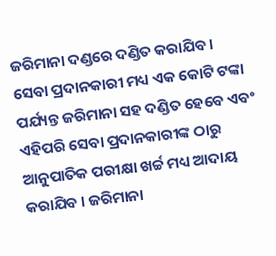ଜରିମାନା ଦଣ୍ଡରେ ଦଣ୍ଡିତ କରାଯିବ । ସେବା ପ୍ରଦାନକାରୀ ମଧ୍ୟ ଏକ କୋଟି ଟଙ୍କା ପର୍ଯ୍ୟନ୍ତ ଜରିମାନା ସହ ଦଣ୍ଡିତ ହେବେ ଏବଂ ଏହିପରି ସେବା ପ୍ରଦାନକାରୀଙ୍କ ଠାରୁ ଆନୁପାତିକ ପରୀକ୍ଷା ଖର୍ଚ୍ଚ ମଧ୍ୟ ଆଦାୟ କରାଯିବ । ଜରିମାନା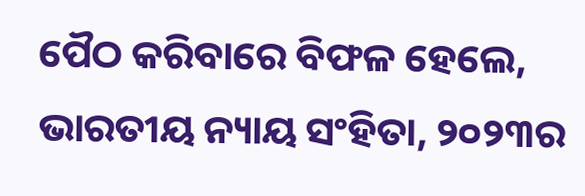ପୈଠ କରିବାରେ ବିଫଳ ହେଲେ, ଭାରତୀୟ ନ୍ୟାୟ ସଂହିତା, ୨୦୨୩ର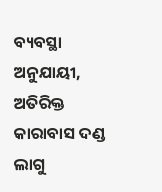ବ୍ୟବସ୍ଥା ଅନୁଯାୟୀ, ଅତିରିକ୍ତ କାରାବାସ ଦଣ୍ଡ ଲାଗୁ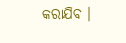କରାଯିବ ।